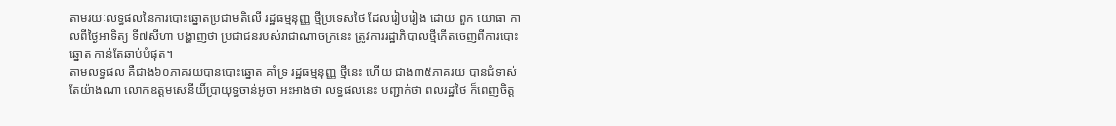តាមរយៈលទ្ធផលនៃការបោះឆ្នោតប្រជាមតិលើ រដ្ឋធម្មនុញ្ញ ថ្មីប្រទេសថៃ ដែលរៀបរៀង ដោយ ពួក យោធា កាលពីថ្ងៃអាទិត្យ ទី៧សីហា បង្ហាញថា ប្រជាជនរបស់រាជាណាចក្រនេះ ត្រូវការរដ្ឋាភិបាលថ្មីកើតចេញពីការបោះឆ្នោត កាន់តែឆាប់បំផុត។
តាមលទ្ធផល គឺជាង៦០ភាគរយបានបោះឆ្នោត គាំទ្រ រដ្ឋធម្មនុញ្ញ ថ្មីនេះ ហើយ ជាង៣៥ភាគរយ បានជំទាស់ តែយ៉ាងណា លោកឧត្តមសេនីយិ៍ប្រាយុទ្ធចាន់អូចា អះអាងថា លទ្ធផលនេះ បញ្ជាក់ថា ពលរដ្ឋថៃ ក៏ពេញចិត្ត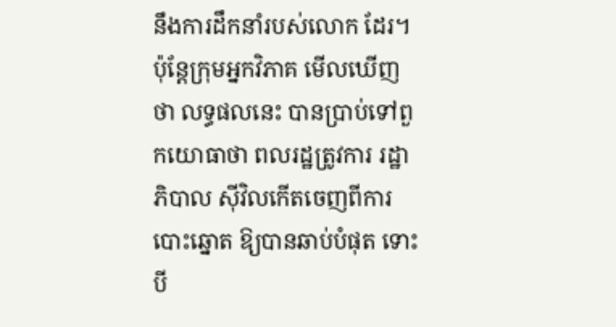នឹងការដឹកនាំរបស់លោក ដែរ។
ប៉ុន្តែក្រុមអ្នកវិភាគ មើលឃើញថា លទ្ធផលនេះ បានប្រាប់ទៅពួកយោធាថា ពលរដ្ឋត្រូវការ រដ្ឋាភិបាល ស៊ីវិលកើតចេញពីការបោះឆ្នោត ឱ្យបានឆាប់បំផុត ទោះបី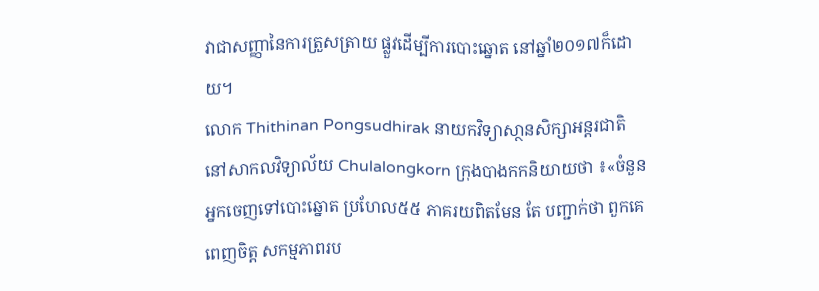វាជាសញ្ញានៃការត្រួសត្រាយ ផ្លួវដើម្បីការបោះឆ្នោត នៅឆ្នាំ២០១៧ក៏ដោយ។
លោក Thithinan Pongsudhirak នាយកវិទ្យាសា្ថនសិក្សាអន្តរជាតិ នៅសាកលវិទ្យាល័យ Chulalongkorn ក្រុងបាងកកនិយាយថា ៖«ចំនួនអ្នកចេញទៅបោះឆ្នោត ប្រហែល៥៥ ភាគរយពិតមែន តែ បញ្ជាក់ថា ពួកគេពេញចិត្ត សកម្មភាពរប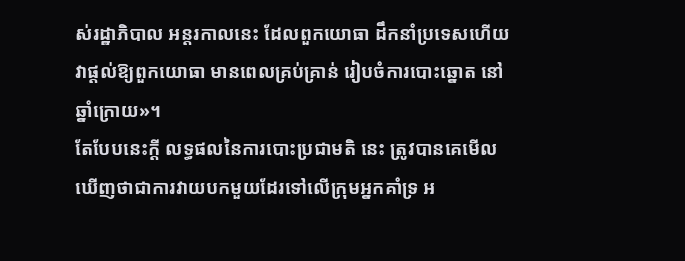ស់រដ្ឋាភិបាល អន្តរកាលនេះ ដែលពួកយោធា ដឹកនាំប្រទេសហើយ វាផ្ដល់ឱ្យពួកយោធា មានពេលគ្រប់គ្រាន់ រៀបចំការបោះឆ្នោត នៅឆ្នាំក្រោយ»។
តែបែបនេះក្ដី លទ្ធផលនៃការបោះប្រជាមតិ នេះ ត្រូវបានគេមើលឃើញថាជាការវាយបកមួយដែរទៅលើក្រុមអ្នកគាំទ្រ អ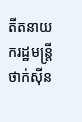តីតនាយករដ្ឋមន្ត្រីថាក់ស៊ីន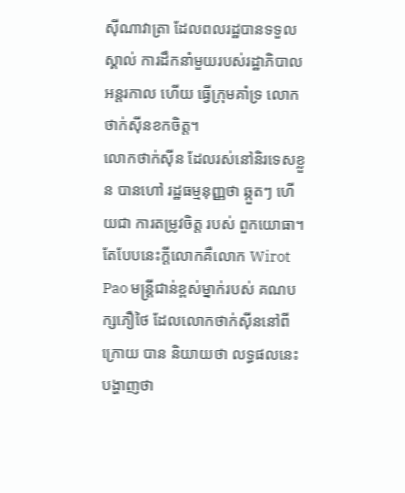ស៊ីណាវាត្រា ដែលពលរដ្ឋបានទទួលស្គាល់ ការដឹកនាំមួយរបស់រដ្ឋាភិបាលអន្តរកាល ហើយ ធ្វើក្រុមគាំទ្រ លោកថាក់ស៊ីនខកចិត្ត។
លោកថាក់ស៊ីន ដែលរស់នៅនិរទេសខ្លួន បានហៅ រដ្ឋធម្មនុញ្ញថា ឆ្កួតៗ ហើយជា ការតម្រូវចិត្ត របស់ ពួកយោធា។
តែបែបនេះក្ដីលោកគឺលោក Wirot Pao មន្ត្រីជាន់ខ្ពស់ម្នាក់របស់ គណបក្សភឿថៃ ដែលលោកថាក់ស៊ីននៅពីក្រោយ បាន និយាយថា លទ្ធផលនេះបង្ហាញថា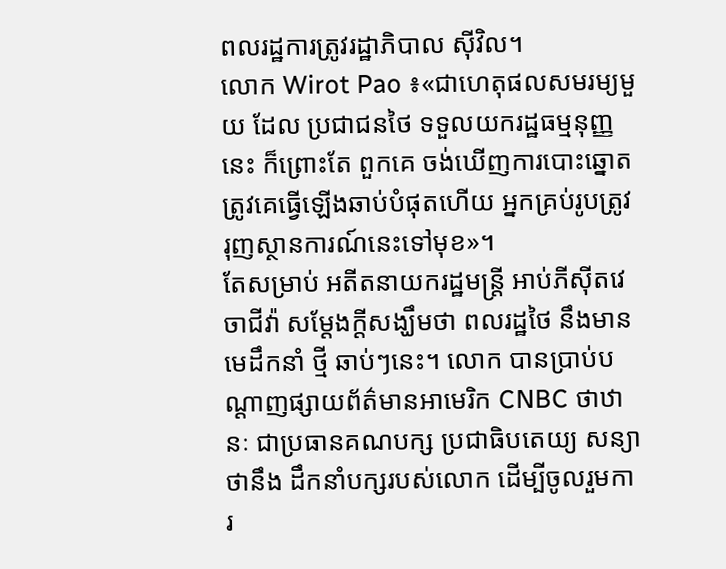ពលរដ្ឋការត្រូវរដ្ឋាភិបាល ស៊ីវិល។
លោក Wirot Pao ៖«ជាហេតុផលសមរម្យមួយ ដែល ប្រជាជនថៃ ទទួលយករដ្ឋធម្មនុញ្ញនេះ ក៏ព្រោះតែ ពួកគេ ចង់ឃើញការបោះឆ្នោតត្រូវគេធ្វើឡើងឆាប់បំផុតហើយ អ្នកគ្រប់រូបត្រូវរុញស្ថានការណ៍នេះទៅមុខ»។
តែសម្រាប់ អតីតនាយករដ្ឋមន្ត្រី អាប់ភីស៊ីតវេចាជីវ៉ា សម្ដែងក្ដីសង្ឃឹមថា ពលរដ្ឋថៃ នឹងមាន មេដឹកនាំ ថ្មី ឆាប់ៗនេះ។ លោក បានប្រាប់បណ្ដាញផ្សាយព័ត៌មានអាមេរិក CNBC ថាឋានៈ ជាប្រធានគណបក្ស ប្រជាធិបតេយ្យ សន្យាថានឹង ដឹកនាំបក្សរបស់លោក ដើម្បីចូលរួមការ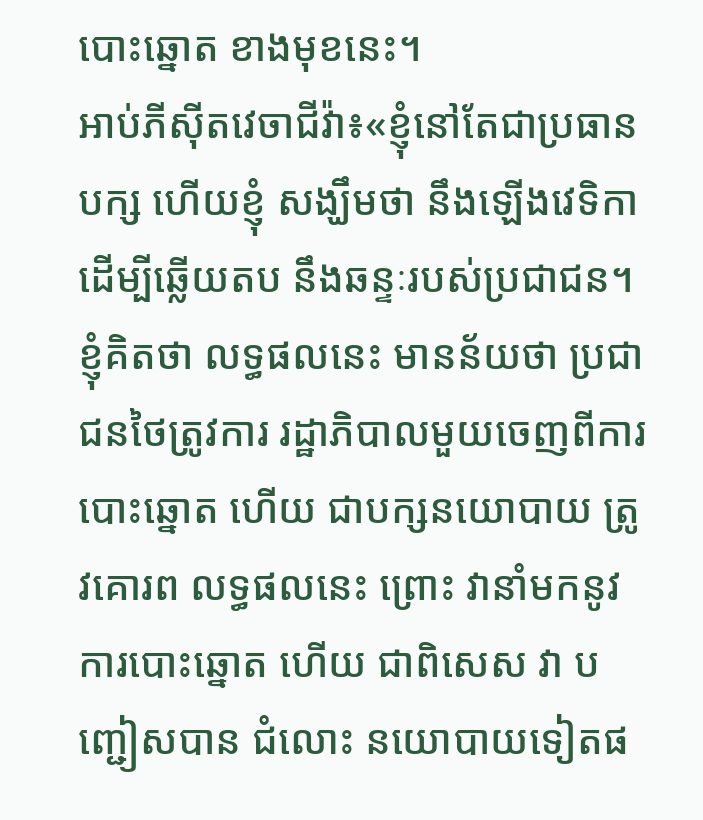បោះឆ្នោត ខាងមុខនេះ។
អាប់ភីស៊ីតវេចាជីវ៉ា៖«ខ្ញុំនៅតែជាប្រធានបក្ស ហើយខ្ញុំ សង្ឃឹមថា នឹងឡើងវេទិកា ដើម្បីឆ្លើយតប នឹងឆន្ទៈរបស់ប្រជាជន។ ខ្ញុំគិតថា លទ្ធផលនេះ មានន័យថា ប្រជាជនថៃត្រូវការ រដ្ឋាភិបាលមួយចេញពីការបោះឆ្នោត ហើយ ជាបក្សនយោបាយ ត្រូវគោរព លទ្ធផលនេះ ព្រោះ វានាំមកនូវការបោះឆ្នោត ហើយ ជាពិសេស វា បញ្ជៀសបាន ជំលោះ នយោបាយទៀតផ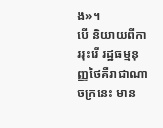ង»។
បើ និយាយពីការរុះរើ រដ្ឋធម្មនុញ្ញថៃគឺរាជាណាចក្រនេះ មាន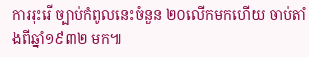ការរុះរើ ច្បាប់កំពូលនេះចំនួន ២០លើកមកហើយ ចាប់តាំងពីឆ្នាំ១៩៣២ មក៕